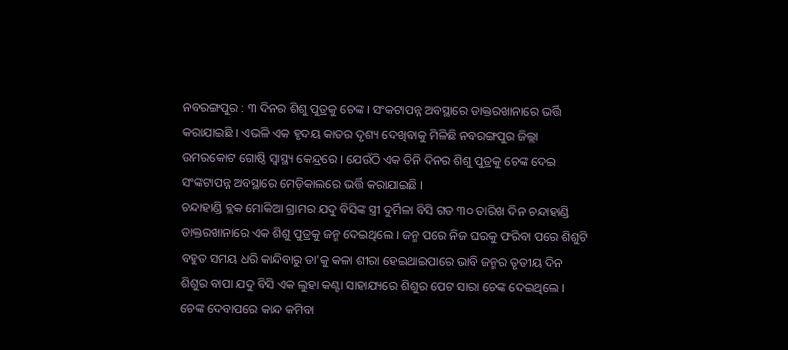ନବରଙ୍ଗପୁର : ୩ ଦିନର ଶିଶୁ ପୁତ୍ରକୁ ଚେଙ୍କ । ସଂକଟାପନ୍ନ ଅବସ୍ଥାରେ ଡାକ୍ତରଖାନାରେ ଭର୍ତ୍ତି କରାଯାଇଛି । ଏଭଳି ଏକ ହୃଦୟ କାତର ଦୃଶ୍ୟ ଦେଖିବାକୁ ମିଳିଛି ନବରଙ୍ଗପୁର ଜିଲ୍ଲା ଉମରକୋଟ ଗୋଷ୍ଠି ସ୍ବାସ୍ଥ୍ୟ କେନ୍ଦ୍ରରେ । ଯେଉଁଠି ଏକ ତିନି ଦିନର ଶିଶୁ ପୁତ୍ରକୁ ଚେଙ୍କ ଦେଇ ସଂଙ୍କଟାପନ୍ନ ଅବସ୍ଥାରେ ମେଡ଼ିକାଲରେ ଭର୍ତ୍ତି କରାଯାଇଛି ।
ଚନ୍ଦାହାଣ୍ଡି ବ୍ଲକ ମୋକିଆ ଗ୍ରାମର ଯଦୁ ବିସିଙ୍କ ସ୍ତ୍ରୀ ଦୁର୍ମିଳା ବିସି ଗତ ୩୦ ତାରିଖ ଦିନ ଚନ୍ଦାହାଣ୍ଡି ଡାକ୍ତରଖାନାରେ ଏକ ଶିଶୁ ପୁତ୍ରକୁ ଜନ୍ମ ଦେଇଥିଲେ । ଜନ୍ମ ପରେ ନିଜ ଘରକୁ ଫରିବା ପରେ ଶିଶୁଟି ବହୁତ ସମୟ ଧରି କାନ୍ଦିବାରୁ ତା'କୁ କଳା ଶୀରା ହେଇଥାଇପାରେ ଭାବି ଜନ୍ମର ତୃତୀୟ ଦିନ ଶିଶୁର ବାପା ଯଦୁ ବିସି ଏକ ଲୁହା କଣ୍ଟା ସାହାଯ୍ୟରେ ଶିଶୁର ପେଟ ସାରା ଚେଙ୍କ ଦେଇଥିଲେ । ଚେଙ୍କ ଦେବାପରେ କାନ୍ଦ କମିବା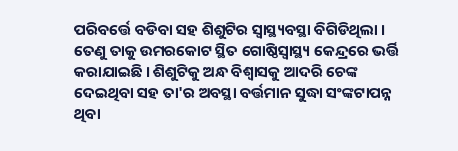ପରିବର୍ତ୍ତେ ବଡିବା ସହ ଶିଶୁଟିର ସ୍ବାସ୍ଥ୍ୟବସ୍ଥା ବିଗିଡିଥିଲା । ତେଣୁ ତାକୁ ଉମରକୋଟ ସ୍ଥିତ ଗୋଷ୍ଠିସ୍ବାସ୍ଥ୍ୟ କେନ୍ଦ୍ରରେ ଭର୍ତ୍ତି କରାଯାଇଛି । ଶିଶୁଟିକୁ ଅନ୍ଧ ବିଶ୍ବାସକୁ ଆଦରି ଚେଙ୍କ ଦେଇଥିବା ସହ ତା'ର ଅବସ୍ଥା ବର୍ତ୍ତମାନ ସୁଦ୍ଧା ସଂଙ୍କଟାପନ୍ନ ଥିବା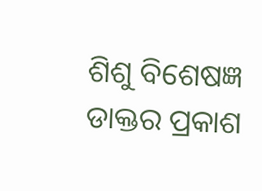ଶିଶୁ ବିଶେଷଜ୍ଞ ଡାକ୍ତର ପ୍ରକାଶ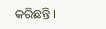କରିଛନ୍ତି ।